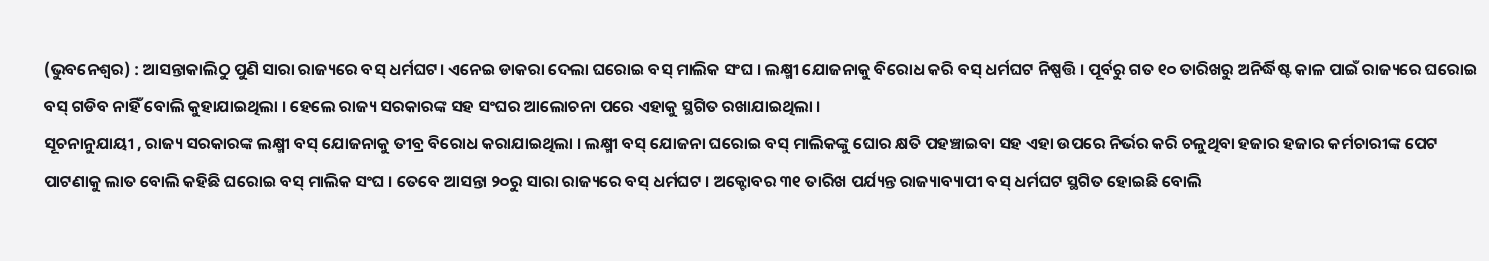(ଭୁବନେଶ୍ୱର) : ଆସନ୍ତାକାଲିଠୁ ପୁଣି ସାରା ରାଜ୍ୟରେ ବସ୍ ଧର୍ମଘଟ। ଏନେଇ ଡାକରା ଦେଲା ଘରୋଇ ବସ୍ ମାଲିକ ସଂଘ । ଲକ୍ଷ୍ମୀ ଯୋଜନାକୁ ବିରୋଧ କରି ବସ୍ ଧର୍ମଘଟ ନିଷ୍ପତ୍ତି । ପୂର୍ବରୁ ଗତ ୧୦ ତାରିଖରୁ ଅନିର୍ଦ୍ଧିଷ୍ଟ କାଳ ପାଇଁ ରାଜ୍ୟରେ ଘରୋଇ ବସ୍ ଗଡିବ ନାହିଁ ବୋଲି କୁହାଯାଇଥିଲା । ହେଲେ ରାଜ୍ୟ ସରକାରଙ୍କ ସହ ସଂଘର ଆଲୋଚନା ପରେ ଏହାକୁ ସ୍ଥଗିତ ରଖାଯାଇଥିଲା ।
ସୂଚନାନୁଯାୟୀ , ରାଜ୍ୟ ସରକାରଙ୍କ ଲକ୍ଷ୍ମୀ ବସ୍ ଯୋଜନାକୁ ତୀବ୍ର ବିରୋଧ କରାଯାଇଥିଲା । ଲକ୍ଷ୍ମୀ ବସ୍ ଯୋଜନା ଘରୋଇ ବସ୍ ମାଲିକଙ୍କୁ ଘୋର କ୍ଷତି ପହଞ୍ଚାଇବା ସହ ଏହା ଉପରେ ନିର୍ଭର କରି ଚଳୁଥିବା ହଜାର ହଜାର କର୍ମଚାରୀଙ୍କ ପେଟ ପାଟଣାକୁ ଲାତ ବୋଲି କହିଛି ଘରୋଇ ବସ୍ ମାଲିକ ସଂଘ । ତେବେ ଆସନ୍ତା ୨୦ରୁ ସାରା ରାଜ୍ୟରେ ବସ୍ ଧର୍ମଘଟ । ଅକ୍ଟୋବର ୩୧ ତାରିଖ ପର୍ଯ୍ୟନ୍ତ ରାଜ୍ୟାବ୍ୟାପୀ ବସ୍ ଧର୍ମଘଟ ସ୍ଥଗିତ ହୋଇଛି ବୋଲି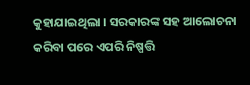କୁହାଯାଇଥିଲା । ସରକାରଙ୍କ ସହ ଆଲୋଚନା କରିବା ପରେ ଏପରି ନିଷ୍ପତ୍ତି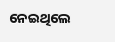ନେଇଥିଲେ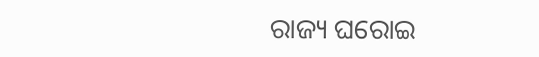ରାଜ୍ୟ ଘରୋଇ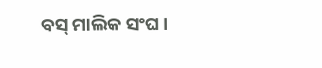ବସ୍ ମାଲିକ ସଂଘ ।